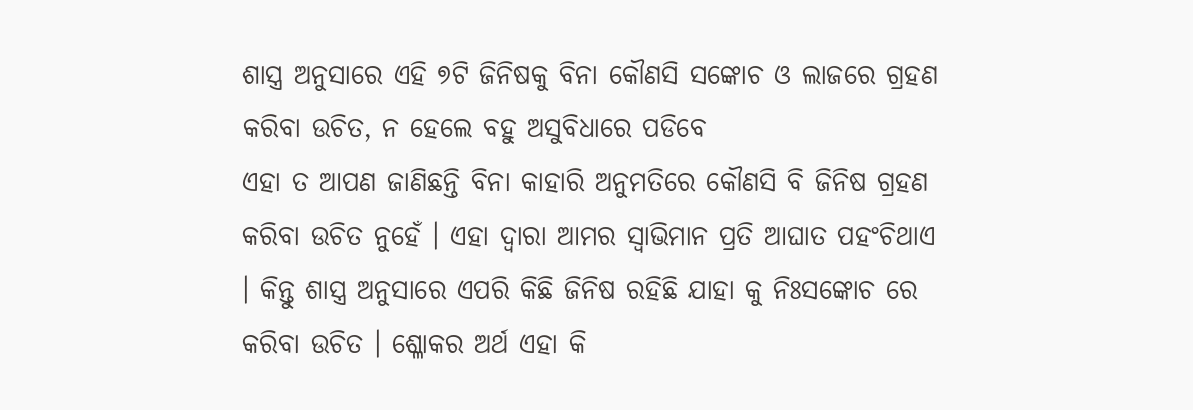ଶାସ୍ତ୍ର ଅନୁସାରେ ଏହି ୭ଟି ଜିନିଷକୁ ବିନା କୌଣସି ସଙ୍କୋଚ ଓ ଲାଜରେ ଗ୍ରହଣ କରିବା ଉଚିତ, ନ ହେଲେ ବହୁ ଅସୁବିଧାରେ ପଡିବେ
ଏହା ତ ଆପଣ ଜାଣିଛନ୍ତି ବିନା କାହାରି ଅନୁମତିରେ କୌଣସି ବି ଜିନିଷ ଗ୍ରହଣ କରିବା ଉଚିତ ନୁହେଁ । ଏହା ଦ୍ୱାରା ଆମର ସ୍ୱାଭିମାନ ପ୍ରତି ଆଘାତ ପହଂଚିଥାଏ । କିନ୍ତୁ ଶାସ୍ତ୍ର ଅନୁସାରେ ଏପରି କିଛି ଜିନିଷ ରହିଛି ଯାହା କୁ ନିଃସଙ୍କୋଚ ରେ କରିବା ଉଚିତ । ଶ୍ଳୋକର ଅର୍ଥ ଏହା କି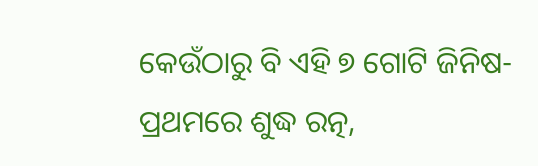କେଉଁଠାରୁ ବି ଏହି ୭ ଗୋଟି ଜିନିଷ- ପ୍ରଥମରେ ଶୁଦ୍ଧ ରତ୍ନ,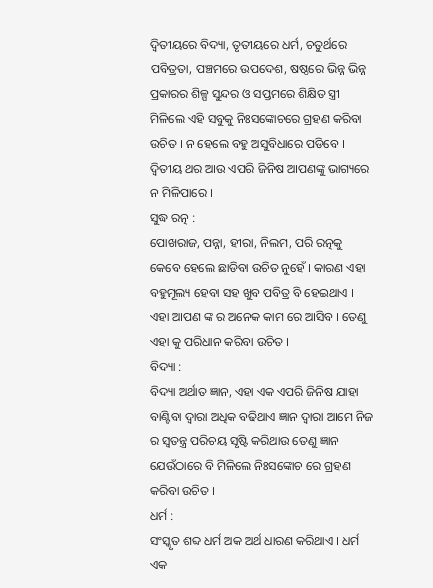ଦ୍ୱିତୀୟରେ ବିଦ୍ୟା, ତୃତୀୟରେ ଧର୍ମ, ଚତୁର୍ଥରେ ପବିତ୍ରତା, ପଞ୍ଚମରେ ଉପଦେଶ, ଷଷ୍ଠରେ ଭିନ୍ନ ଭିନ୍ନ ପ୍ରକାରର ଶିଳ୍ପ ସୁନ୍ଦର ଓ ସପ୍ତମରେ ଶିକ୍ଷିତ ସ୍ତ୍ରୀ ମିଳିଲେ ଏହି ସବୁକୁ ନିଃସଙ୍କୋଚରେ ଗ୍ରହଣ କରିବା ଉଚିତ । ନ ହେଲେ ବହୁ ଅସୁବିଧାରେ ପଡିବେ । ଦ୍ଵିତୀୟ ଥର ଆଉ ଏପରି ଜିନିଷ ଆପଣଙ୍କୁ ଭାଗ୍ୟରେ ନ ମିଳିପାରେ ।
ସୁଦ୍ଧ ରତ୍ନ :
ପୋଖରାଜ, ପନ୍ନା, ହୀରା, ନିଲମ, ପରି ରତ୍ନକୁ କେବେ ହେଲେ ଛାଡିବା ଉଚିତ ନୁହେଁ । କାରଣ ଏହା ବହୁମୂଲ୍ୟ ହେବା ସହ ଖୁବ ପବିତ୍ର ବି ହେଇଥାଏ । ଏହା ଆପଣ ଙ୍କ ର ଅନେକ କାମ ରେ ଆସିବ । ତେଣୁ ଏହା କୁ ପରିଧାନ କରିବା ଉଚିତ ।
ବିଦ୍ୟା :
ବିଦ୍ୟା ଅର୍ଥାତ ଜ୍ଞାନ, ଏହା ଏକ ଏପରି ଜିନିଷ ଯାହା ବାଣ୍ଟିବା ଦ୍ୱାରା ଅଧିକ ବଢିଥାଏ ଜ୍ଞାନ ଦ୍ୱାରା ଆମେ ନିଜ ର ସ୍ୱତନ୍ତ୍ର ପରିଚୟ ସୃଷ୍ଟି କରିଥାଉ ତେଣୁ ଜ୍ଞାନ ଯେଉଁଠାରେ ବି ମିଳିଲେ ନିଃସଙ୍କୋଚ ରେ ଗ୍ରହଣ କରିବା ଉଚିତ ।
ଧର୍ମ :
ସଂସ୍କୃତ ଶବ୍ଦ ଧର୍ମ ଅକ ଅର୍ଥ ଧାରଣ କରିଥାଏ । ଧର୍ମ ଏକ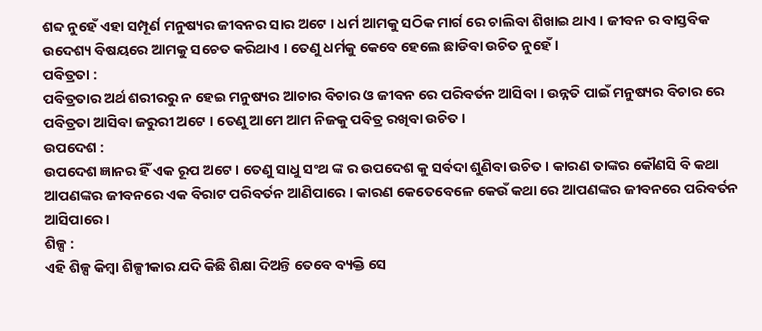ଶବ୍ଦ ନୁହେଁ ଏହା ସମ୍ପୂର୍ଣ ମନୁଷ୍ୟର ଜୀବନର ସାର ଅଟେ । ଧର୍ମ ଆମକୁ ସଠିକ ମାର୍ଗ ରେ ଚାଲିବା ଶିଖାଇ ଥାଏ । ଜୀବନ ର ବାସ୍ତବିକ ଉଦେଶ୍ୟ ବିଷୟରେ ଆମକୁ ସଚେତ କରିଥାଏ । ତେଣୁ ଧର୍ମକୁ କେବେ ହେଲେ ଛାଡିବା ଉଚିତ ନୁହେଁ ।
ପବିତ୍ରତା :
ପବିତ୍ରତାର ଅର୍ଥ ଶରୀରରୁ ନ ହେଇ ମନୁଷ୍ୟର ଆଚାର ବିଚାର ଓ ଜୀବନ ରେ ପରିବର୍ତନ ଆସିବା । ଉନ୍ନତି ପାଇଁ ମନୁଷ୍ୟର ବିଚାର ରେ ପବିତ୍ରତା ଆସିବା ଜରୁରୀ ଅଟେ । ତେଣୁ ଆମେ ଆମ ନିଜକୁ ପବିତ୍ର ରଖିବା ଉଚିତ ।
ଉପଦେଶ :
ଉପଦେଶ ଜ୍ଞାନର ହିଁ ଏକ ରୂପ ଅଟେ । ତେଣୁ ସାଧୁ ସଂଥ ଙ୍କ ର ଉପଦେଶ କୁ ସର୍ବଦା ଶୁଣିବା ଉଚିତ । କାରଣ ତାଙ୍କର କୌଣସି ବି କଥା ଆପଣଙ୍କର ଜୀବନରେ ଏକ ବିରାଟ ପରିବର୍ତନ ଆଣିପାରେ । କାରଣ କେତେବେଳେ କେଉଁ କଥା ରେ ଆପଣଙ୍କର ଜୀବନରେ ପରିବର୍ତନ ଆସିପାରେ ।
ଶିଳ୍ପ :
ଏହି ଶିଳ୍ପ କିମ୍ବା ଶିଳ୍ପୀକାର ଯଦି କିଛି ଶିକ୍ଷା ଦିଅନ୍ତି ତେବେ ବ୍ୟକ୍ତି ସେ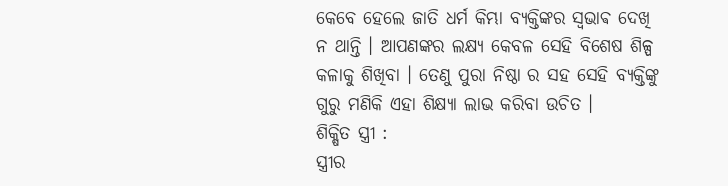କେବେ ହେଲେ ଜାତି ଧର୍ମ କିମ୍ଭା ବ୍ୟକ୍ତିଙ୍କର ସ୍ଵଭାଵ ଦେଖି ନ ଥାନ୍ତି । ଆପଣଙ୍କର ଲକ୍ଷ୍ୟ କେବଳ ସେହି ବିଶେଷ ଶିଳ୍ପ କଳାକୁ ଶିଖିବା । ତେଣୁ ପୁରା ନିଷ୍ଠା ର ସହ ସେହି ବ୍ୟକ୍ତିଙ୍କୁ ଗୁରୁ ମଣିକି ଏହା ଶିକ୍ଷ୍ୟା ଲାଭ କରିବା ଉଚିତ ।
ଶିକ୍ଷିତ ସ୍ତ୍ରୀ :
ସ୍ତ୍ରୀର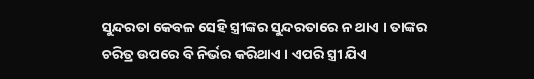ସୁନ୍ଦରତା କେବଳ ସେହି ସ୍ତ୍ରୀଙ୍କର ସୁନ୍ଦରତାରେ ନ ଥାଏ । ତାଙ୍କର ଚରିତ୍ର ଉପରେ ବି ନିର୍ଭର କରିଥାଏ । ଏପରି ସ୍ତ୍ରୀ ଯିଏ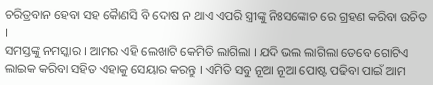ଚରିତ୍ରବାନ ହେବା ସହ କୋୖଣସି ବି ଦୋଷ ନ ଥାଏ ଏପରି ସ୍ତ୍ରୀଙ୍କୁ ନିଃସଙ୍କୋଚ ରେ ଗ୍ରହଣ କରିବା ଉଚିତ ।
ସମସ୍ତଙ୍କୁ ନମସ୍କାର । ଆମର ଏହି ଲେଖାଟି କେମିତି ଲାଗିଲା । ଯଦି ଭଲ ଲାଗିଲା ତେବେ ଗୋଟିଏ ଲାଇକ କରିବା ସହିତ ଏହାକୁ ସେୟାର କରନ୍ତୁ । ଏମିତି ସବୁ ନୂଆ ନୂଆ ପୋଷ୍ଟ ପଢିବା ପାଇଁ ଆମ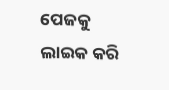ପେଜକୁ ଲାଇକ କରି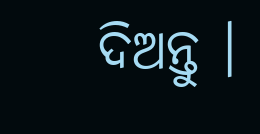ଦିଅନ୍ତୁ ।